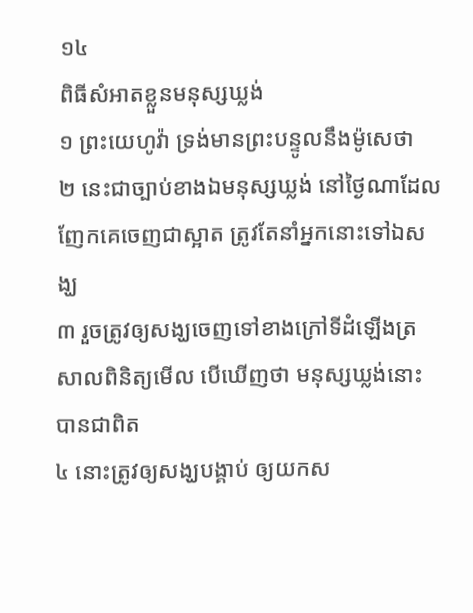១៤
ពិធីសំអាតខ្លួនមនុស្សឃ្លង់
១ ព្រះយេហូវ៉ា ទ្រង់មានព្រះបន្ទូលនឹងម៉ូសេថា
២ នេះជាច្បាប់ខាងឯមនុស្សឃ្លង់ នៅថ្ងៃណាដែលញែកគេចេញជាស្អាត ត្រូវតែនាំអ្នកនោះទៅឯសង្ឃ
៣ រួចត្រូវឲ្យសង្ឃចេញទៅខាងក្រៅទីដំឡើងត្រសាលពិនិត្យមើល បើឃើញថា មនុស្សឃ្លង់នោះបានជាពិត
៤ នោះត្រូវឲ្យសង្ឃបង្គាប់ ឲ្យយកស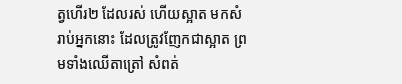ត្វហើរ២ ដែលរស់ ហើយស្អាត មកសំរាប់អ្នកនោះ ដែលត្រូវញែកជាស្អាត ព្រមទាំងឈើតាត្រៅ សំពត់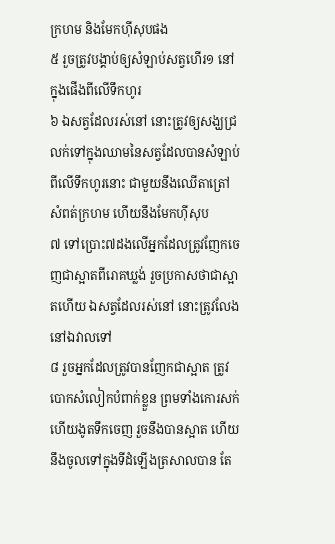ក្រហម និងមែកហ៊ីសុបផង
៥ រួចត្រូវបង្គាប់ឲ្យសំឡាប់សត្វហើរ១ នៅក្នុងផើងពីលើទឹកហូរ
៦ ឯសត្វដែលរស់នៅ នោះត្រូវឲ្យសង្ឃជ្រលក់ទៅក្នុងឈាមនៃសត្វដែលបានសំឡាប់ពីលើទឹកហូរនោះ ជាមួយនឹងឈើតាត្រៅ សំពត់ក្រហម ហើយនឹងមែកហ៊ីសុប
៧ ទៅប្រោះ៧ដងលើអ្នកដែលត្រូវញែកចេញជាស្អាតពីរោគឃ្លង់ រួចប្រកាសថាជាស្អាតហើយ ឯសត្វដែលរស់នៅ នោះត្រូវលែងនៅឯវាលទៅ
៨ រួចអ្នកដែលត្រូវបានញែកជាស្អាត ត្រូវបោកសំលៀកបំពាក់ខ្លួន ព្រមទាំងកោរសក់ ហើយងូតទឹកចេញ រួចនឹងបានស្អាត ហើយនឹងចូលទៅក្នុងទីដំឡើងត្រសាលបាន តែ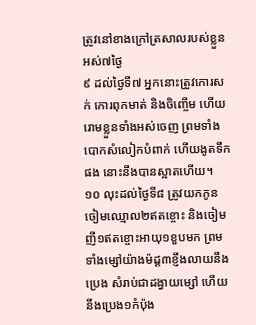ត្រូវនៅខាងក្រៅត្រសាលរបស់ខ្លួនអស់៧ថ្ងៃ
៩ ដល់ថ្ងៃទី៧ អ្នកនោះត្រូវកោរសក់ កោរពុកមាត់ និងចិញ្ចើម ហើយរោមខ្លួនទាំងអស់ចេញ ព្រមទាំងបោកសំលៀកបំពាក់ ហើយងូតទឹកផង នោះនឹងបានស្អាតហើយ។
១០ លុះដល់ថ្ងៃទី៨ ត្រូវយកកូនចៀមឈ្មោល២ឥតខ្ចោះ និងចៀមញី១ឥតខ្ចោះអាយុ១ខួបមក ព្រមទាំងម្សៅយ៉ាងម៉ដ្ត៣ខ្ញឹងលាយនឹងប្រេង សំរាប់ជាដង្វាយម្សៅ ហើយនឹងប្រេង១កំប៉ុង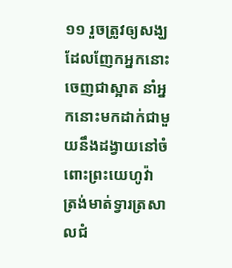១១ រួចត្រូវឲ្យសង្ឃដែលញែកអ្នកនោះចេញជាស្អាត នាំអ្នកនោះមកដាក់ជាមួយនឹងដង្វាយនៅចំពោះព្រះយេហូវ៉ា ត្រង់មាត់ទ្វារត្រសាលជំ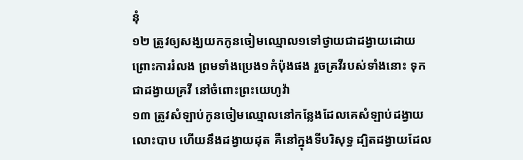នុំ
១២ ត្រូវឲ្យសង្ឃយកកូនចៀមឈ្មោល១ទៅថ្វាយជាដង្វាយដោយព្រោះការរំលង ព្រមទាំងប្រេង១កំប៉ុងផង រួចគ្រវីរបស់ទាំងនោះ ទុកជាដង្វាយគ្រវី នៅចំពោះព្រះយេហូវ៉ា
១៣ ត្រូវសំឡាប់កូនចៀមឈ្មោលនៅកន្លែងដែលគេសំឡាប់ដង្វាយលោះបាប ហើយនឹងដង្វាយដុត គឺនៅក្នុងទីបរិសុទ្ធ ដ្បិតដង្វាយដែល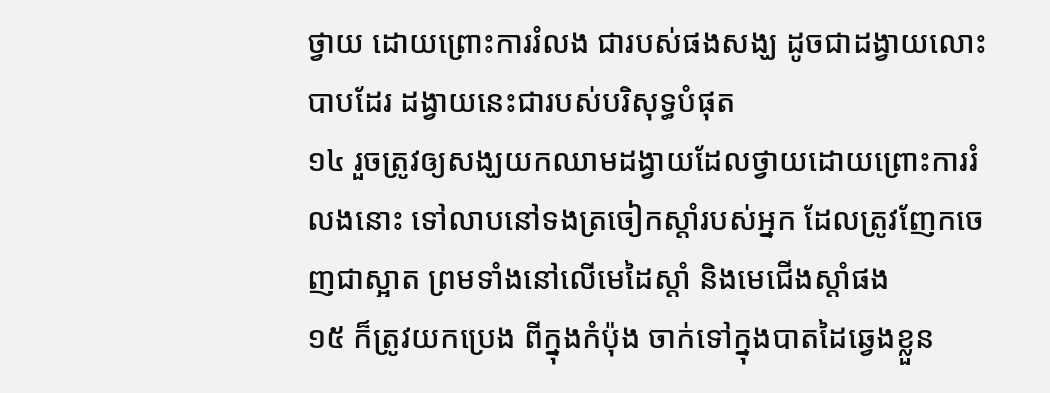ថ្វាយ ដោយព្រោះការរំលង ជារបស់ផងសង្ឃ ដូចជាដង្វាយលោះបាបដែរ ដង្វាយនេះជារបស់បរិសុទ្ធបំផុត
១៤ រួចត្រូវឲ្យសង្ឃយកឈាមដង្វាយដែលថ្វាយដោយព្រោះការរំលងនោះ ទៅលាបនៅទងត្រចៀកស្តាំរបស់អ្នក ដែលត្រូវញែកចេញជាស្អាត ព្រមទាំងនៅលើមេដៃស្តាំ និងមេជើងស្តាំផង
១៥ ក៏ត្រូវយកប្រេង ពីក្នុងកំប៉ុង ចាក់ទៅក្នុងបាតដៃឆ្វេងខ្លួន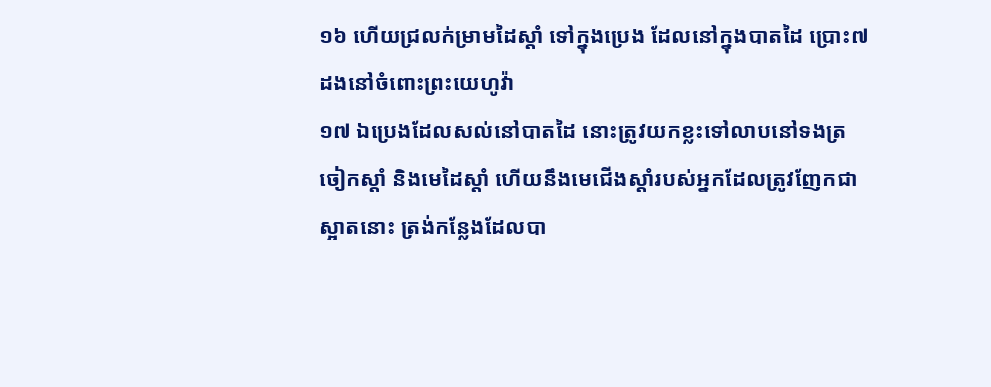១៦ ហើយជ្រលក់ម្រាមដៃស្តាំ ទៅក្នុងប្រេង ដែលនៅក្នុងបាតដៃ ប្រោះ៧ដងនៅចំពោះព្រះយេហូវ៉ា
១៧ ឯប្រេងដែលសល់នៅបាតដៃ នោះត្រូវយកខ្លះទៅលាបនៅទងត្រចៀកស្តាំ និងមេដៃស្តាំ ហើយនឹងមេជើងស្តាំរបស់អ្នកដែលត្រូវញែកជាស្អាតនោះ ត្រង់កន្លែងដែលបា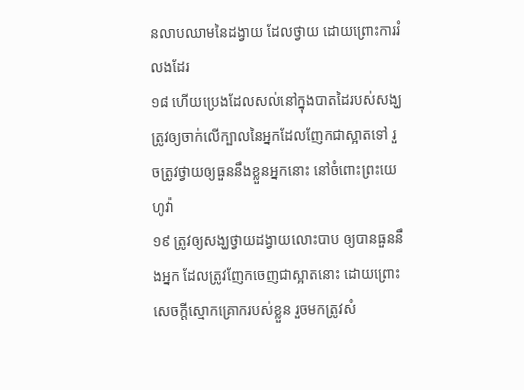នលាបឈាមនៃដង្វាយ ដែលថ្វាយ ដោយព្រោះការរំលងដែរ
១៨ ហើយប្រេងដែលសល់នៅក្នុងបាតដៃរបស់សង្ឃ ត្រូវឲ្យចាក់លើក្បាលនៃអ្នកដែលញែកជាស្អាតទៅ រួចត្រូវថ្វាយឲ្យធួននឹងខ្លួនអ្នកនោះ នៅចំពោះព្រះយេហូវ៉ា
១៩ ត្រូវឲ្យសង្ឃថ្វាយដង្វាយលោះបាប ឲ្យបានធួននឹងអ្នក ដែលត្រូវញែកចេញជាស្អាតនោះ ដោយព្រោះសេចក្តីស្មោកគ្រោករបស់ខ្លួន រួចមកត្រូវសំ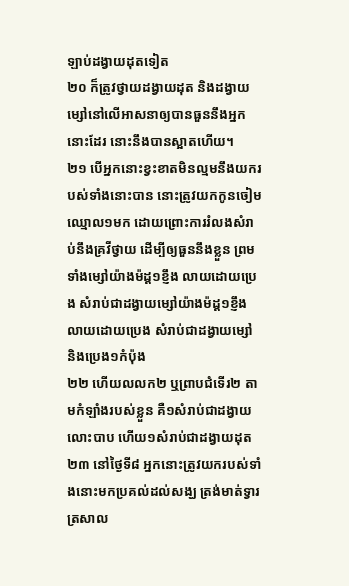ឡាប់ដង្វាយដុតទៀត
២០ ក៏ត្រូវថ្វាយដង្វាយដុត និងដង្វាយម្សៅនៅលើអាសនាឲ្យបានធួននឹងអ្នកនោះដែរ នោះនឹងបានស្អាតហើយ។
២១ បើអ្នកនោះខ្វះខាតមិនល្មមនឹងយករបស់ទាំងនោះបាន នោះត្រូវយកកូនចៀមឈ្មោល១មក ដោយព្រោះការរំលងសំរាប់នឹងគ្រវីថ្វាយ ដើម្បីឲ្យធួននឹងខ្លួន ព្រមទាំងម្សៅយ៉ាងម៉ដ្ត១ខ្ញឹង លាយដោយប្រេង សំរាប់ជាដង្វាយម្សៅយ៉ាងម៉ដ្ត១ខ្ញឹង លាយដោយប្រេង សំរាប់ជាដង្វាយម្សៅ និងប្រេង១កំប៉ុង
២២ ហើយលលក២ ឬព្រាបជំទើរ២ តាមកំឡាំងរបស់ខ្លួន គឺ១សំរាប់ជាដង្វាយលោះបាប ហើយ១សំរាប់ជាដង្វាយដុត
២៣ នៅថ្ងៃទី៨ អ្នកនោះត្រូវយករបស់ទាំងនោះមកប្រគល់ដល់សង្ឃ ត្រង់មាត់ទ្វារត្រសាល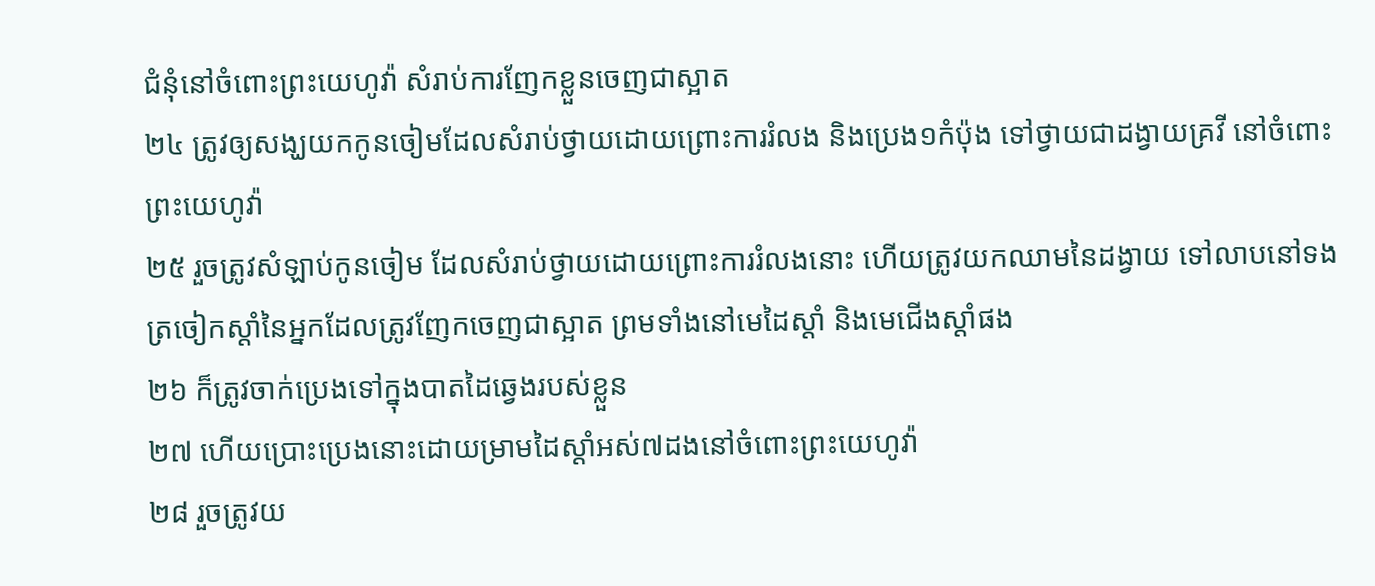ជំនុំនៅចំពោះព្រះយេហូវ៉ា សំរាប់ការញែកខ្លួនចេញជាស្អាត
២៤ ត្រូវឲ្យសង្ឃយកកូនចៀមដែលសំរាប់ថ្វាយដោយព្រោះការរំលង និងប្រេង១កំប៉ុង ទៅថ្វាយជាដង្វាយគ្រវី នៅចំពោះព្រះយេហូវ៉ា
២៥ រួចត្រូវសំឡាប់កូនចៀម ដែលសំរាប់ថ្វាយដោយព្រោះការរំលងនោះ ហើយត្រូវយកឈាមនៃដង្វាយ ទៅលាបនៅទងត្រចៀកស្តាំនៃអ្នកដែលត្រូវញែកចេញជាស្អាត ព្រមទាំងនៅមេដៃស្តាំ និងមេជើងស្តាំផង
២៦ ក៏ត្រូវចាក់ប្រេងទៅក្នុងបាតដៃឆ្វេងរបស់ខ្លួន
២៧ ហើយប្រោះប្រេងនោះដោយម្រាមដៃស្តាំអស់៧ដងនៅចំពោះព្រះយេហូវ៉ា
២៨ រួចត្រូវយ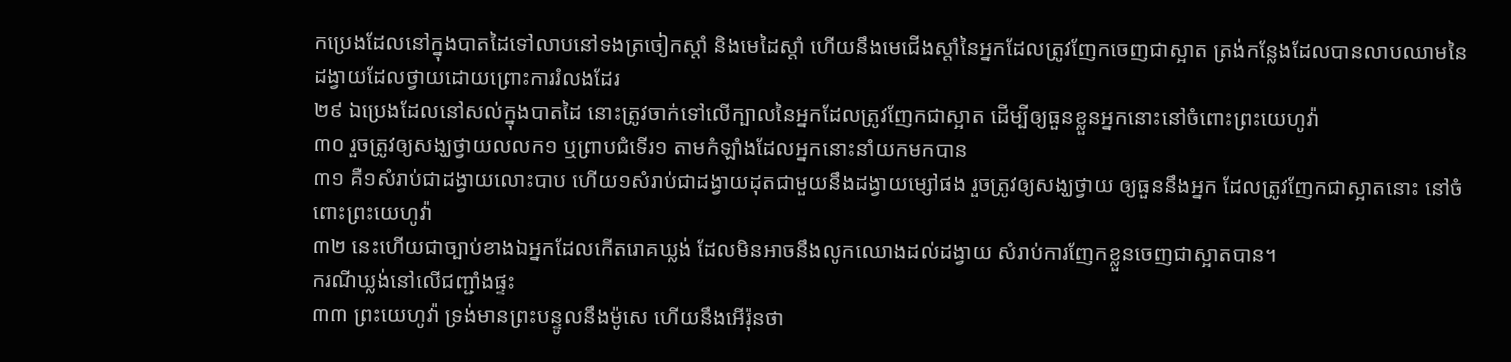កប្រេងដែលនៅក្នុងបាតដៃទៅលាបនៅទងត្រចៀកស្តាំ និងមេដៃស្តាំ ហើយនឹងមេជើងស្តាំនៃអ្នកដែលត្រូវញែកចេញជាស្អាត ត្រង់កន្លែងដែលបានលាបឈាមនៃដង្វាយដែលថ្វាយដោយព្រោះការរំលងដែរ
២៩ ឯប្រេងដែលនៅសល់ក្នុងបាតដៃ នោះត្រូវចាក់ទៅលើក្បាលនៃអ្នកដែលត្រូវញែកជាស្អាត ដើម្បីឲ្យធួនខ្លួនអ្នកនោះនៅចំពោះព្រះយេហូវ៉ា
៣០ រួចត្រូវឲ្យសង្ឃថ្វាយលលក១ ឬព្រាបជំទើរ១ តាមកំឡាំងដែលអ្នកនោះនាំយកមកបាន
៣១ គឺ១សំរាប់ជាដង្វាយលោះបាប ហើយ១សំរាប់ជាដង្វាយដុតជាមួយនឹងដង្វាយម្សៅផង រួចត្រូវឲ្យសង្ឃថ្វាយ ឲ្យធួននឹងអ្នក ដែលត្រូវញែកជាស្អាតនោះ នៅចំពោះព្រះយេហូវ៉ា
៣២ នេះហើយជាច្បាប់ខាងឯអ្នកដែលកើតរោគឃ្លង់ ដែលមិនអាចនឹងលូកឈោងដល់ដង្វាយ សំរាប់ការញែកខ្លួនចេញជាស្អាតបាន។
ករណីឃ្លង់នៅលើជញ្ជាំងផ្ទះ
៣៣ ព្រះយេហូវ៉ា ទ្រង់មានព្រះបន្ទូលនឹងម៉ូសេ ហើយនឹងអើរ៉ុនថា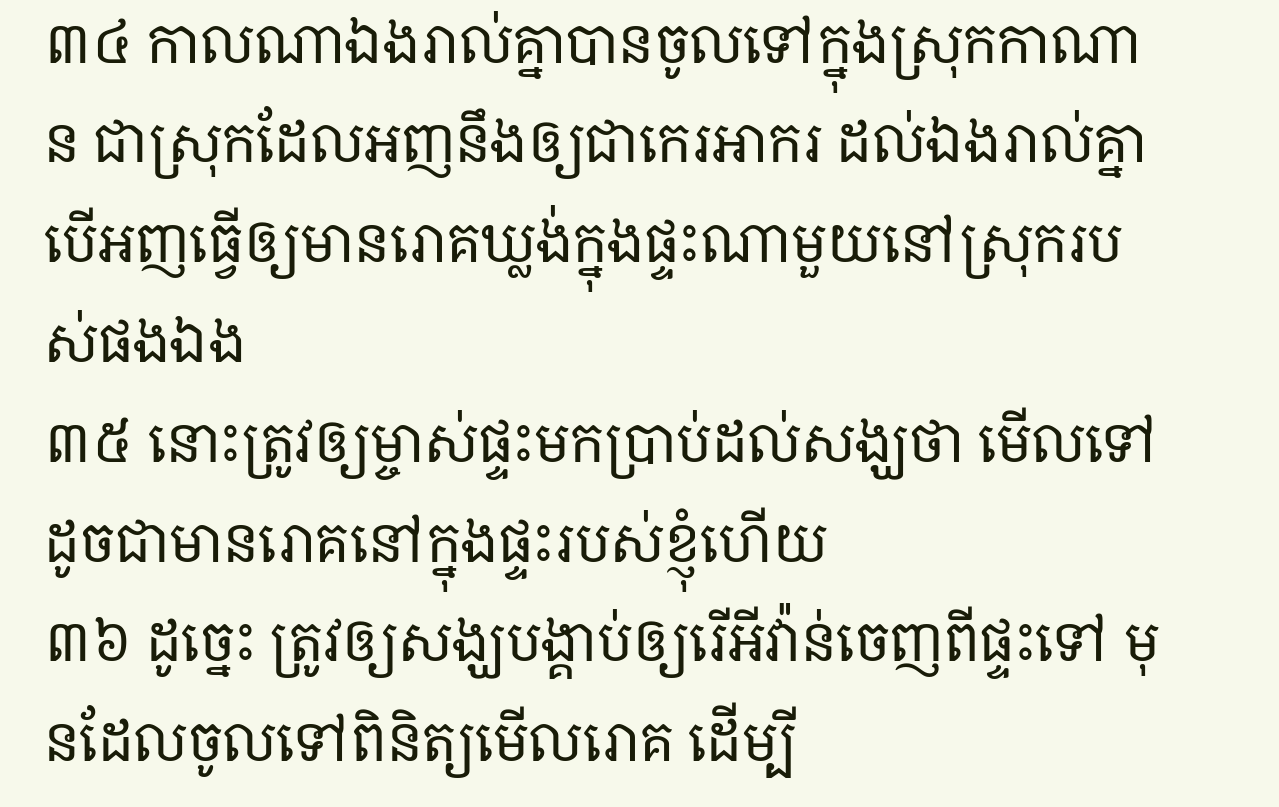៣៤ កាលណាឯងរាល់គ្នាបានចូលទៅក្នុងស្រុកកាណាន ជាស្រុកដែលអញនឹងឲ្យជាកេរអាករ ដល់ឯងរាល់គ្នា បើអញធ្វើឲ្យមានរោគឃ្លង់ក្នុងផ្ទះណាមួយនៅស្រុករបស់ផងឯង
៣៥ នោះត្រូវឲ្យម្ចាស់ផ្ទះមកប្រាប់ដល់សង្ឃថា មើលទៅដូចជាមានរោគនៅក្នុងផ្ទះរបស់ខ្ញុំហើយ
៣៦ ដូច្នេះ ត្រូវឲ្យសង្ឃបង្គាប់ឲ្យរើអីវ៉ាន់ចេញពីផ្ទះទៅ មុនដែលចូលទៅពិនិត្យមើលរោគ ដើម្បី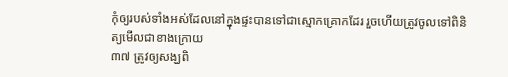កុំឲ្យរបស់ទាំងអស់ដែលនៅក្នុងផ្ទះបានទៅជាស្មោកគ្រោកដែរ រួចហើយត្រូវចូលទៅពិនិត្យមើលជាខាងក្រោយ
៣៧ ត្រូវឲ្យសង្ឃពិ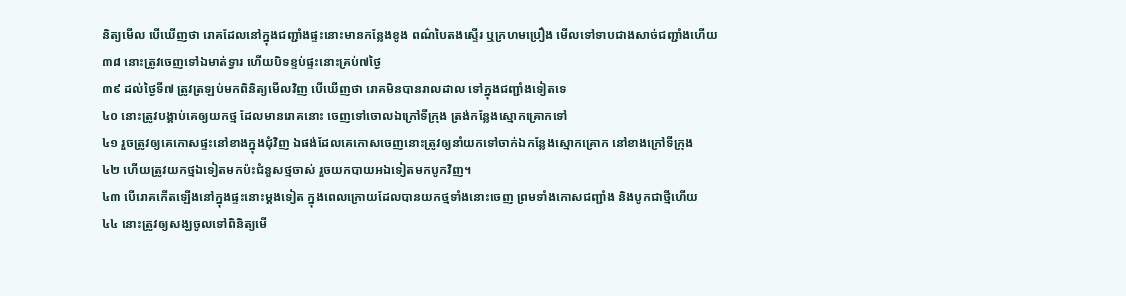និត្យមើល បើឃើញថា រោគដែលនៅក្នុងជញ្ជាំងផ្ទះនោះមានកន្លែងខូង ពណ៌បៃតងស្ទើរ ឬក្រហមប្រឿង មើលទៅទាបជាងសាច់ជញ្ជាំងហើយ
៣៨ នោះត្រូវចេញទៅឯមាត់ទ្វារ ហើយបិទខ្ទប់ផ្ទះនោះគ្រប់៧ថ្ងៃ
៣៩ ដល់ថ្ងៃទី៧ ត្រូវត្រឡប់មកពិនិត្យមើលវិញ បើឃើញថា រោគមិនបានរាលដាល ទៅក្នុងជញ្ជាំងទៀតទេ
៤០ នោះត្រូវបង្គាប់គេឲ្យយកថ្ម ដែលមានរោគនោះ ចេញទៅចោលឯក្រៅទីក្រុង ត្រង់កន្លែងស្មោកគ្រោកទៅ
៤១ រួចត្រូវឲ្យគេកោសផ្ទះនៅខាងក្នុងជុំវិញ ឯផង់ដែលគេកោសចេញនោះត្រូវឲ្យនាំយកទៅចាក់ឯកន្លែងស្មោកគ្រោក នៅខាងក្រៅទីក្រុង
៤២ ហើយត្រូវយកថ្មឯទៀតមកប៉ះជំនួសថ្មចាស់ រួចយកបាយអឯទៀតមកបូកវិញ។
៤៣ បើរោគកើតឡើងនៅក្នុងផ្ទះនោះម្តងទៀត ក្នុងពេលក្រោយដែលបានយកថ្មទាំងនោះចេញ ព្រមទាំងកោសជញ្ជាំង និងបូកជាថ្មីហើយ
៤៤ នោះត្រូវឲ្យសង្ឃចូលទៅពិនិត្យមើ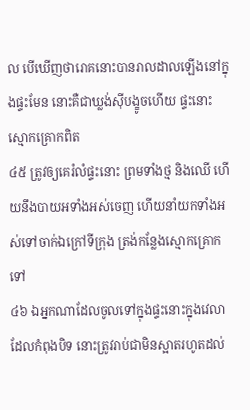ល បើឃើញថារោគនោះបានរាលដាលឡើងនៅក្នុងផ្ទះមែន នោះគឺជាឃ្លង់ស៊ីបង្ខូចហើយ ផ្ទះនោះស្មោកគ្រោកពិត
៤៥ ត្រូវឲ្យគេរំលំផ្ទះនោះ ព្រមទាំងថ្ម និងឈើ ហើយនឹងបាយអទាំងអស់ចេញ ហើយនាំយកទាំងអស់ទៅចាក់ឯក្រៅទីក្រុង ត្រង់កន្លែងស្មោកគ្រោកទៅ
៤៦ ឯអ្នកណាដែលចូលទៅក្នុងផ្ទះនោះក្នុងវេលាដែលកំពុងបិទ នោះត្រូវរាប់ជាមិនស្អាតរហូតដល់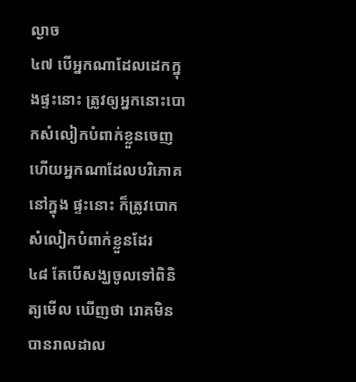ល្ងាច
៤៧ បើអ្នកណាដែលដេកក្នុងផ្ទះនោះ ត្រូវឲ្យអ្នកនោះបោកសំលៀកបំពាក់ខ្លួនចេញ ហើយអ្នកណាដែលបរិភោគនៅក្នុង ផ្ទះនោះ ក៏ត្រូវបោកសំលៀកបំពាក់ខ្លួនដែរ
៤៨ តែបើសង្ឃចូលទៅពិនិត្យមើល ឃើញថា រោគមិនបានរាលដាល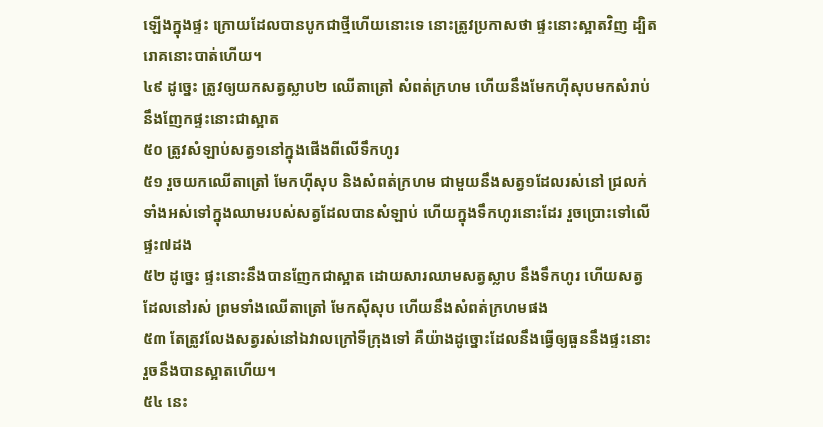ឡើងក្នុងផ្ទះ ក្រោយដែលបានបូកជាថ្មីហើយនោះទេ នោះត្រូវប្រកាសថា ផ្ទះនោះស្អាតវិញ ដ្បិតរោគនោះបាត់ហើយ។
៤៩ ដូច្នេះ ត្រូវឲ្យយកសត្វស្លាប២ ឈើតាត្រៅ សំពត់ក្រហម ហើយនឹងមែកហ៊ីសុបមកសំរាប់នឹងញែកផ្ទះនោះជាស្អាត
៥០ ត្រូវសំឡាប់សត្វ១នៅក្នុងផើងពីលើទឹកហូរ
៥១ រួចយកឈើតាត្រៅ មែកហ៊ីសុប និងសំពត់ក្រហម ជាមួយនឹងសត្វ១ដែលរស់នៅ ជ្រលក់ទាំងអស់ទៅក្នុងឈាមរបស់សត្វដែលបានសំឡាប់ ហើយក្នុងទឹកហូរនោះដែរ រួចប្រោះទៅលើផ្ទះ៧ដង
៥២ ដូច្នេះ ផ្ទះនោះនឹងបានញែកជាស្អាត ដោយសារឈាមសត្វស្លាប នឹងទឹកហូរ ហើយសត្វដែលនៅរស់ ព្រមទាំងឈើតាត្រៅ មែកស៊ីសុប ហើយនឹងសំពត់ក្រហមផង
៥៣ តែត្រូវលែងសត្វរស់នៅឯវាលក្រៅទីក្រុងទៅ គឺយ៉ាងដូច្នោះដែលនឹងធ្វើឲ្យធួននឹងផ្ទះនោះ រួចនឹងបានស្អាតហើយ។
៥៤ នេះ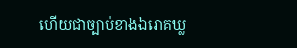ហើយជាច្បាប់ខាងឯរោគឃ្ល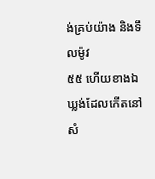ង់គ្រប់យ៉ាង និងទឹលម៉ូវ
៥៥ ហើយខាងឯឃ្លង់ដែលកើតនៅសំ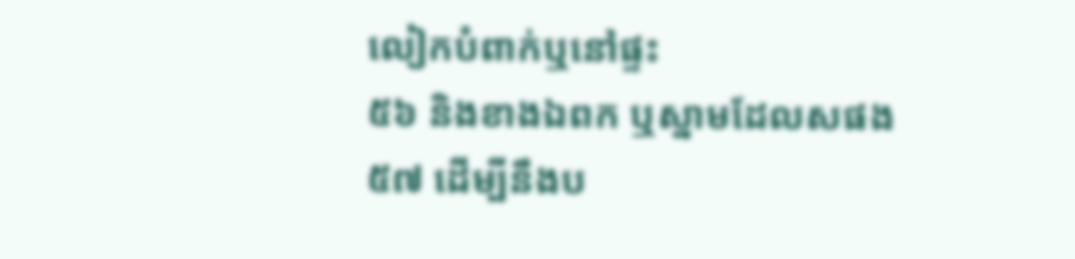លៀកបំពាក់ឬនៅផ្ទះ
៥៦ និងខាងឯពក ឬស្នាមដែលសផង
៥៧ ដើម្បីនឹងប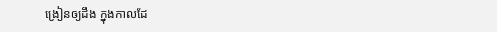ង្រៀនឲ្យដឹង ក្នុងកាលដែ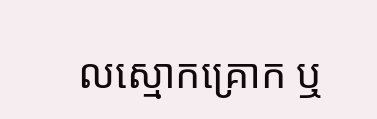លស្មោកគ្រោក ឬ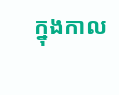ក្នុងកាល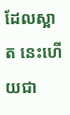ដែលស្អាត នេះហើយជា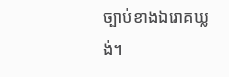ច្បាប់ខាងឯរោគឃ្លង់។